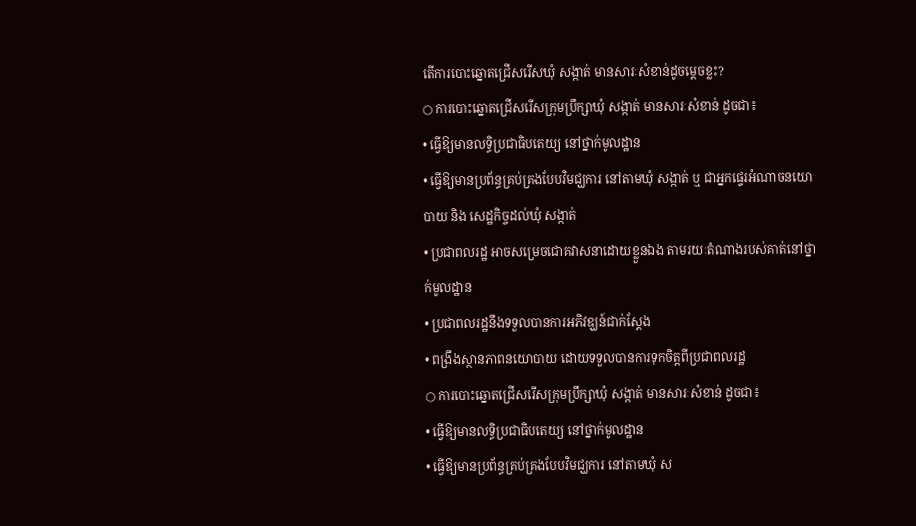តើការបោះឆ្នោតជ្រើសរើសឃុំ សង្កាត់ មានសារៈសំខាន់ដូចម្តេចខ្លះ?
○ ការបោះឆ្នោតជ្រើសរើសក្រុមប្រឹក្សាឃុំ សង្កាត់ មានសារៈសំខាន់ ដូចជា៖
• ធ្វើឱ្យមានលទ្ធិប្រជាធិបតេយ្យ នៅថ្នាក់មូលដ្ឋាន
• ធ្វើឱ្យមានប្រព័ន្ធគ្រប់គ្រងបែបវិមជ្ឃការ នៅតាមឃុំ សង្កាត់ ឬ ជាអ្នកផ្ទេរអំណាចនយោបាយ និង សេដ្ឋកិច្ចដល់ឃុំ សង្កាត់
• ប្រជាពលរដ្ឋ អាចសម្រេចជោគវាសនាដោយខ្លួនឯង តាមរយៈតំណាងរបស់គាត់នៅថ្នាក់មូលដ្ឋាន
• ប្រជាពលរដ្ឋនឹងទទួលបានការអភិវឌ្ឃន៍ជាក់ស្តែង
• ពង្រឹងស្ថានភាពនយោបាយ ដោយទទួលបានការទុកចិត្តពីប្រជាពលរដ្ឋ
○ ការបោះឆ្នោតជ្រើសរើសក្រុមប្រឹក្សាឃុំ សង្កាត់ មានសារៈសំខាន់ ដូចជា៖
• ធ្វើឱ្យមានលទ្ធិប្រជាធិបតេយ្យ នៅថ្នាក់មូលដ្ឋាន
• ធ្វើឱ្យមានប្រព័ន្ធគ្រប់គ្រងបែបវិមជ្ឃការ នៅតាមឃុំ ស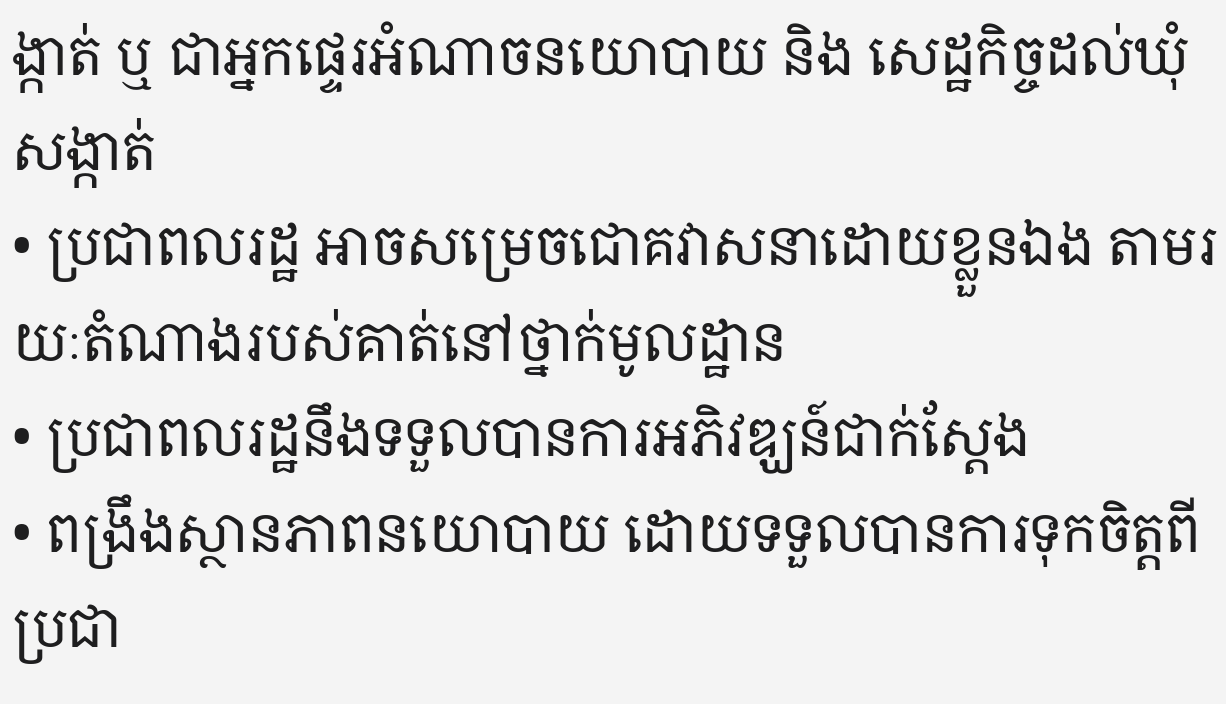ង្កាត់ ឬ ជាអ្នកផ្ទេរអំណាចនយោបាយ និង សេដ្ឋកិច្ចដល់ឃុំ សង្កាត់
• ប្រជាពលរដ្ឋ អាចសម្រេចជោគវាសនាដោយខ្លួនឯង តាមរយៈតំណាងរបស់គាត់នៅថ្នាក់មូលដ្ឋាន
• ប្រជាពលរដ្ឋនឹងទទួលបានការអភិវឌ្ឃន៍ជាក់ស្តែង
• ពង្រឹងស្ថានភាពនយោបាយ ដោយទទួលបានការទុកចិត្តពីប្រជា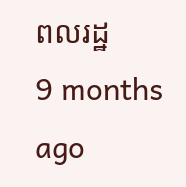ពលរដ្ឋ
9 months ago